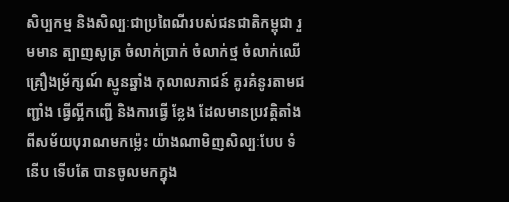សិប្បកម្ម និងសិល្បៈជាប្រពៃណីរបស់ជនជាតិកម្ពុជា រួមមាន ត្បាញសូត្រ ចំលាក់ប្រាក់ ចំលាក់ថ្ម ចំលាក់ឈើ គ្រឿងម្រ័ក្សណ៍ ស្មូនឆ្នាំង កុលាលភាជន៍ គូរគំនូរតាមជញ្ជាំង ធ្វើល្អីកញ្ជើ និងការធ្វើ ខ្លែង ដែលមានប្រវត្តិតាំងពីសម័យបុរាណមកម៉្លេះ យ៉ាងណាមិញសិល្បៈបែប ទំនើប ទើបតែ បានចូលមកក្នុង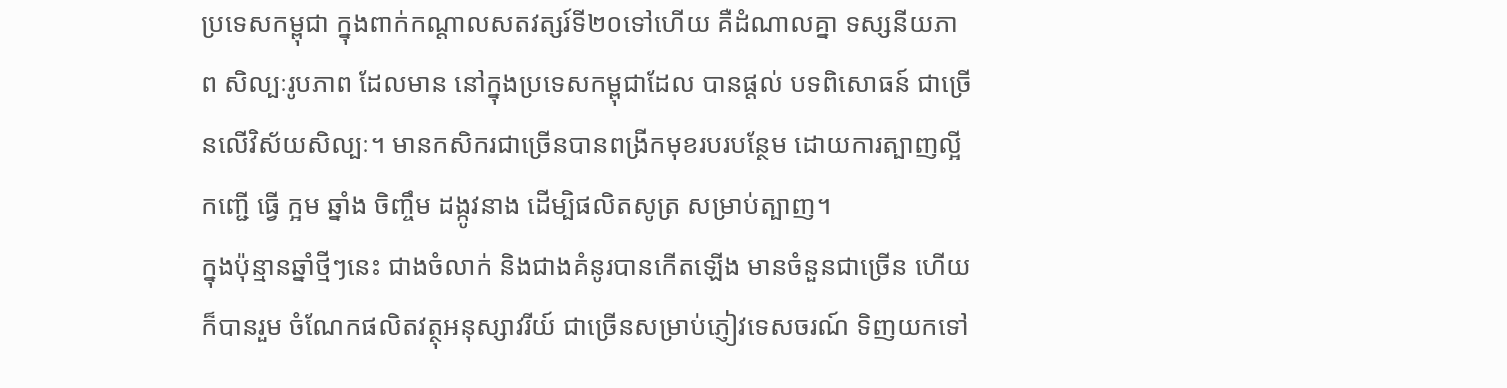ប្រទេសកម្ពុជា ក្នុងពាក់កណ្តាលសតវត្សរ៍ទី២០ទៅហើយ គឺដំណាលគ្នា ទស្សនីយភាព សិល្បៈរូបភាព ដែលមាន នៅក្នុងប្រទេសកម្ពុជាដែល បានផ្តល់ បទពិសោធន៍ ជាច្រើនលើវិស័យសិល្បៈ។ មានកសិករជាច្រើនបានពង្រីកមុខរបរបន្ថែម ដោយការត្បាញល្អី កញ្ជើ ធ្វើ ក្អម ឆ្នាំង ចិញ្ចឹម ដង្កូវនាង ដើម្បិផលិតសូត្រ សម្រាប់ត្បាញ។
ក្នុងប៉ុន្មានឆ្នាំថ្មីៗនេះ ជាងចំលាក់ និងជាងគំនូរបានកើតឡើង មានចំនួនជាច្រើន ហើយក៏បានរួម ចំណែកផលិតវត្ថុអនុស្សាវរីយ៍ ជាច្រើនសម្រាប់ភ្ញៀវទេសចរណ៍ ទិញយកទៅ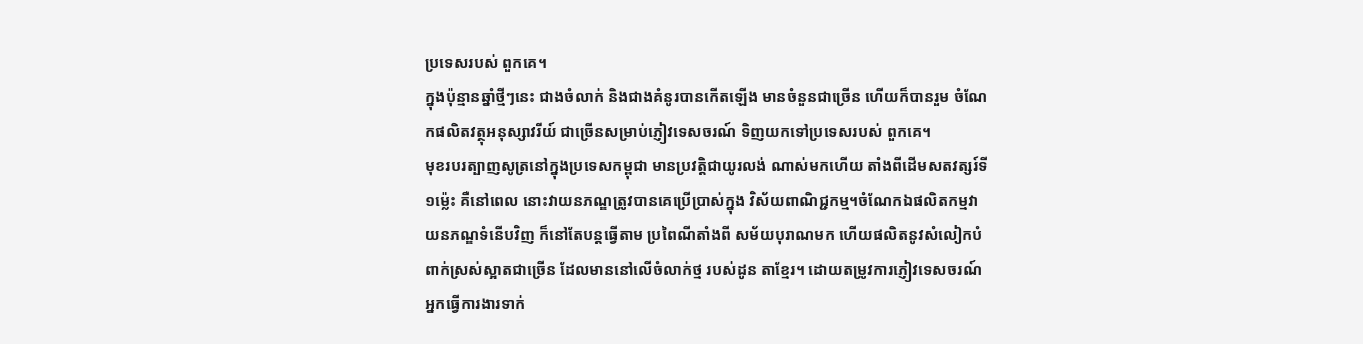ប្រទេសរបស់ ពួកគេ។
ក្នុងប៉ុន្មានឆ្នាំថ្មីៗនេះ ជាងចំលាក់ និងជាងគំនូរបានកើតឡើង មានចំនួនជាច្រើន ហើយក៏បានរួម ចំណែកផលិតវត្ថុអនុស្សាវរីយ៍ ជាច្រើនសម្រាប់ភ្ញៀវទេសចរណ៍ ទិញយកទៅប្រទេសរបស់ ពួកគេ។
មុខរបរត្បាញសូត្រនៅក្នុងប្រទេសកម្ពុជា មានប្រវត្តិជាយូរលង់ ណាស់មកហើយ តាំងពីដើមសតវត្សរ៍ទី១ម្ល៉េះ គឺនៅពេល នោះវាយនភណ្ឌត្រូវបានគេប្រើប្រាស់ក្នុង វិស័យពាណិជ្ជកម្ម។ចំណែកឯផលិតកម្មវាយនភណ្ឌទំនើបវិញ ក៏នៅតែបន្តធ្វើតាម ប្រពៃណីតាំងពី សម័យបុរាណមក ហើយផលិតនូវសំលៀកបំពាក់ស្រស់ស្អាតជាច្រើន ដែលមាននៅលើចំលាក់ថ្ម របស់ដូន តាខ្មែរ។ ដោយតម្រូវការភ្ញៀវទេសចរណ៍ អ្នកធ្វើការងារទាក់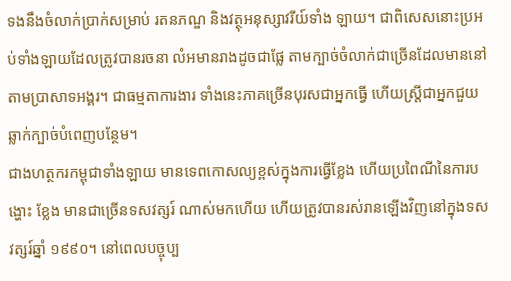ទងនឹងចំលាក់ប្រាក់សម្រាប់ រតនភណ្ឌ និងវត្ថុអនុស្សាវរីយ៍ទាំង ឡាយ។ ជាពិសេសនោះប្រអប់ទាំងឡាយដែលត្រូវបានរចនា លំអមានរាងដូចជាផ្លែ តាមក្បាច់ចំលាក់ជាច្រើនដែលមាននៅ តាមប្រាសាទអង្គរ។ ជាធម្មតាការងារ ទាំងនេះភាគច្រើនបុរសជាអ្នកធ្វើ ហើយស្រ្តីជាអ្នកជួយឆ្លាក់ក្បាច់បំពេញបន្ថែម។
ជាងហត្ថករកម្ពុជាទាំងឡាយ មានទេពកោសល្យខ្ពស់ក្នុងការធ្វើខ្លែង ហើយប្រពៃណីនៃការបង្ហោះ ខ្លែង មានជាច្រើនទសវត្សរ៍ ណាស់មកហើយ ហើយត្រូវបានរស់រានឡើងវិញនៅក្នុងទសវត្សរ៍ឆ្នាំ ១៩៩០។ នៅពេលបច្ចុប្ប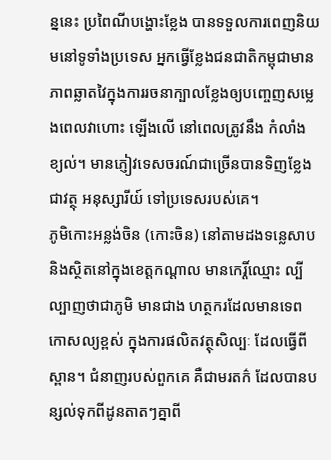ន្ននេះ ប្រពៃណីបង្ហោះខ្លែង បានទទួលការពេញនិយមនៅទូទាំងប្រទេស អ្នកធ្វើខ្លែងជនជាតិកម្ពុជាមានភាពឆ្លាតវៃក្នុងការរចនាក្បាលខ្លែងឲ្យបញ្ចេញសម្លេងពេលវាហោះ ឡើងលើ នៅពេលត្រូវនឹង កំលាំងខ្យល់។ មានភ្ញៀវទេសចរណ៍ជាច្រើនបានទិញខ្លែងជាវត្ថុ អនុស្សារីយ៍ ទៅប្រទេសរបស់គេ។
ភូមិកោះអន្លង់ចិន (កោះចិន) នៅតាមដងទន្លេសាប និងស្ថិតនៅក្នុងខេត្តកណ្តាល មានកេរ្តិ៍ឈ្មោះ ល្បីល្បាញថាជាភូមិ មានជាង ហត្ថករដែលមានទេពកោសល្យខ្ពស់ ក្នុងការផលិតវត្ថុសិល្បៈ ដែលធ្វើពីស្ពាន។ ជំនាញរបស់ពួកគេ គឺជាមរតក៌ ដែលបានបន្សល់ទុកពីដូនតាតៗគ្នាពី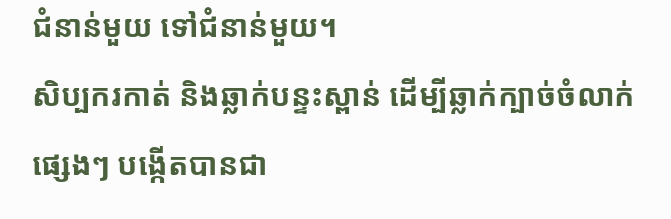ជំនាន់មួយ ទៅជំនាន់មួយ។
សិប្បករកាត់ និងឆ្លាក់បន្ទះស្ពាន់ ដើម្បីឆ្លាក់ក្បាច់ចំលាក់ផេ្សងៗ បង្កើតបានជា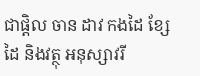ជាផ្តិល ចាន ដាវ កងដៃ ខ្សែដៃ និងវត្ថុ អនុស្សាវរី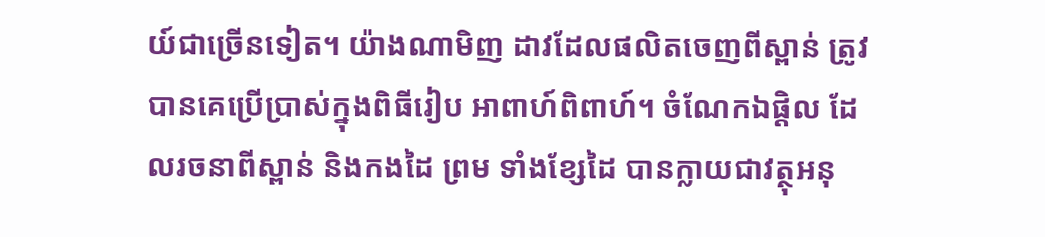យ៍ជាច្រើនទៀត។ យ៉ាងណាមិញ ដាវដែលផលិតចេញពីស្ពាន់ ត្រូវបានគេប្រើប្រាស់ក្នុងពិធីរៀប អាពាហ៍ពិពាហ៍។ ចំណែកឯផ្តិល ដែលរចនាពីស្ពាន់ និងកងដៃ ព្រម ទាំងខ្សែដៃ បានក្លាយជាវត្ថុអនុ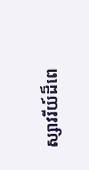ស្សាវរីយ៍ដ៏ពេ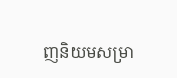ញនិយមសម្រា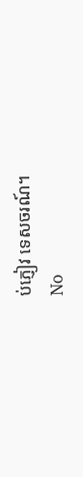ប់ភ្ញៀវ ទេសចរណ៍។
No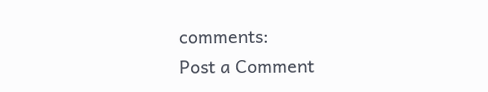comments:
Post a Comment